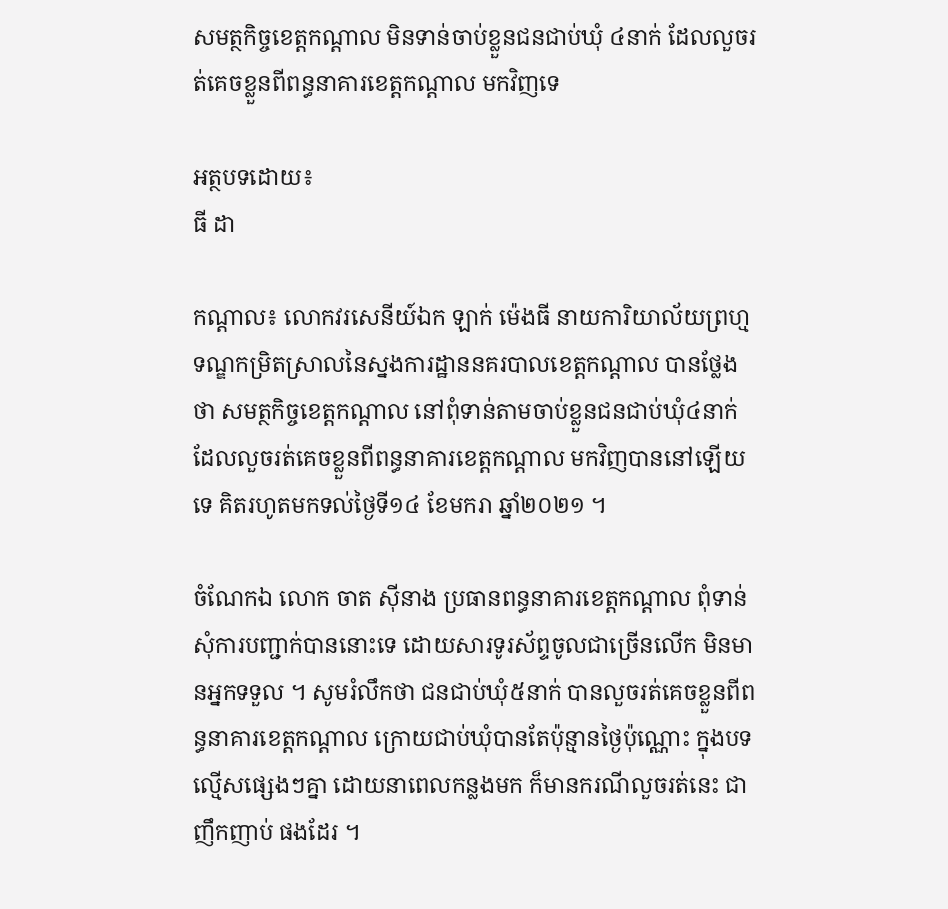សមត្ថកិច្ចខេត្តកណ្តាល មិនទាន់ចាប់ខ្លួនជនជាប់ឃុំ ៤នាក់ ដែលលួចរត់គេចខ្លួនពីពន្ធនាគារខេត្តកណ្តាល មកវិញទេ

អត្ថបទដោយ៖
ធី ដា

កណ្តាល៖ លោកវរសេនីយ៍ឯក ឡាក់ ម៉េងធី នាយការិយាល័យព្រហ្មទណ្ឌកម្រិតស្រាលនៃស្នងការដ្ឋាននគរបាលខេត្តកណ្តាល បានថ្លែងថា សមត្ថកិច្ចខេត្តកណ្តាល នៅពុំទាន់តាមចាប់ខ្លួនជនជាប់ឃុំ៤នាក់ ដែលលួចរត់គេចខ្លួនពីពន្ធនាគារខេត្តកណ្តាល មកវិញបាននៅឡើយទេ គិតរហូតមកទល់ថ្ងៃទី១៤ ខែមករា ឆ្នាំ២០២១ ។

ចំណែកឯ លោក ចាត ស៊ីនាង ប្រធានពន្ធនាគារខេត្តកណ្តាល ពុំទាន់សុំការបញ្ជាក់បាននោះទេ ដោយសារទូរស័ព្ទចូលជាច្រើនលើក មិនមានអ្នកទទួល ។ សូមរំលឹកថា ជនជាប់ឃុំ៥នាក់ បានលួចរត់គេចខ្លួនពីពន្ធនាគារខេត្តកណ្តាល ក្រោយជាប់ឃុំបានតែប៉ុន្មានថ្ងៃប៉ុណ្ណោះ ក្នុងបទល្មើសផ្សេងៗគ្នា ដោយនាពេលកន្លងមក ក៏មានករណីលួចរត់នេះ ជាញឹកញាប់ ផងដែរ ។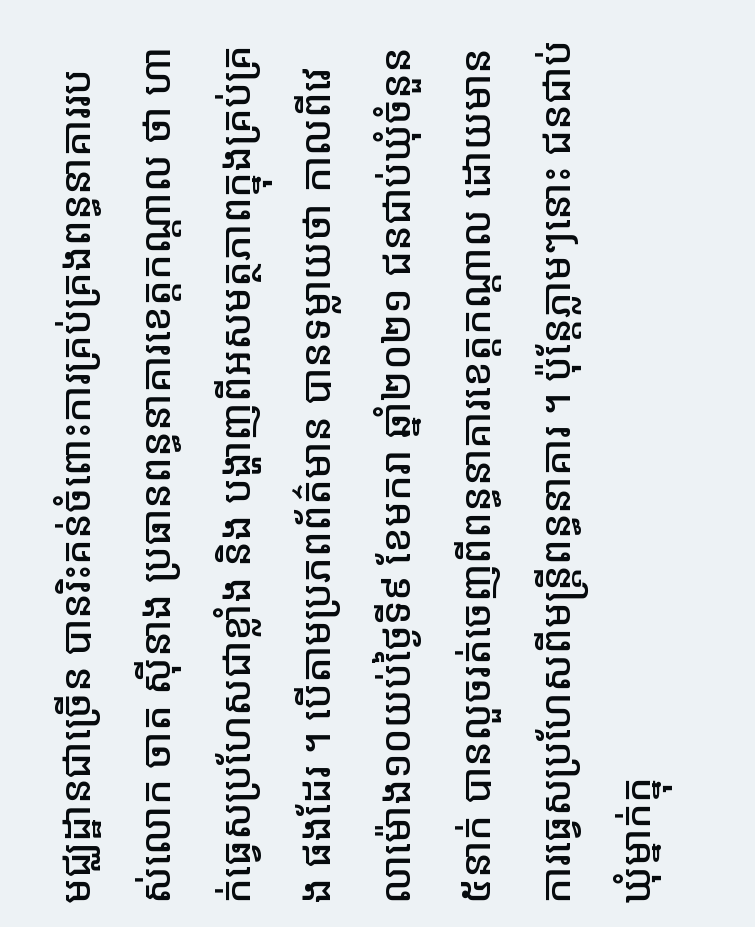មជ្ឈដ្ឋានជាច្រើន បានរិះគន់ចំពោះការគ្រប់គ្រងពន្ធនាគាររបស់លោក ចាត ស៊ីនាង ប្រធានពន្ធនាគារខេត្តកណ្តាល ថា ហាក់ធ្វេសប្រហែសជាខ្លាំង និង បង្ហាញពីអសមត្ថភាពក្នុងគ្រប់គ្រង ផងដែរ ។ បើតាមប្រភពព័ត៌មាន បានទម្លាយថា កាលពីវេលាម៉ោង១០យប់ថ្ងៃទី៩ ខែមករា ឆ្នាំ២០២១ ជនជាប់ឃុំចំនួន៥នាក់ បានលួចរត់ចេញពីពន្ធនាគារខេត្តកណ្តាល ដោយមានការធ្វេសប្រហែសពីមន្ត្រីពន្ធនាគារ ។ ប៉ុន្តែភ្លាមៗនោះ ជនជាប់ឃុំម្នាក់ក្នុ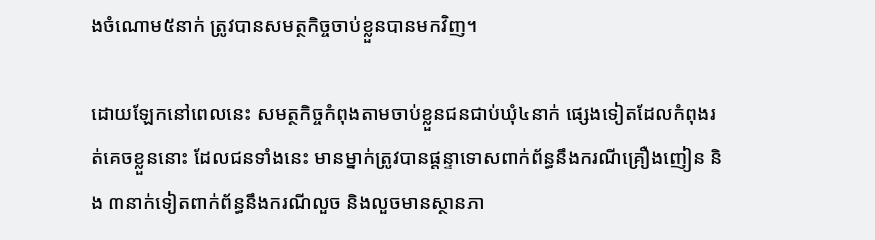ងចំណោម៥នាក់ ត្រូវបានសមត្ថកិច្ចចាប់ខ្លួនបានមកវិញ។

ដោយឡែកនៅពេលនេះ សមត្ថកិច្ចកំពុងតាមចាប់ខ្លួនជនជាប់ឃុំ៤នាក់ ផ្សេងទៀតដែលកំពុងរត់គេចខ្លួននោះ ដែលជនទាំងនេះ មានម្នាក់ត្រូវបានផ្តន្ទាទោសពាក់ព័ន្ធនឹងករណីគ្រឿងញៀន និង ៣នាក់ទៀតពាក់ព័ន្ធនឹងករណីលួច និងលួចមានស្ថានភា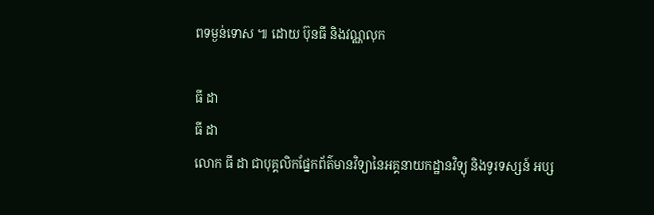ពទម្ងន់ទោស ៕ ដោយ ប៊ុនធី និងវណ្ណលុក

ធី ដា
ធី ដា
លោក ធី ដា ជាបុគ្គលិកផ្នែកព័ត៌មានវិទ្យានៃអគ្គនាយកដ្ឋានវិទ្យុ និងទូរទស្សន៍ អប្ស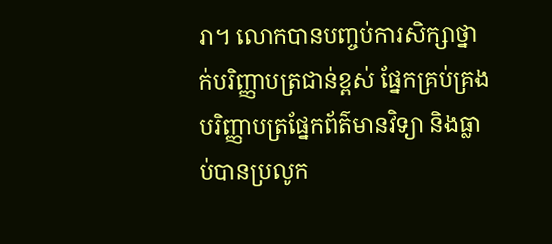រា។ លោកបានបញ្ចប់ការសិក្សាថ្នាក់បរិញ្ញាបត្រជាន់ខ្ពស់ ផ្នែកគ្រប់គ្រង បរិញ្ញាបត្រផ្នែកព័ត៌មានវិទ្យា និងធ្លាប់បានប្រលូក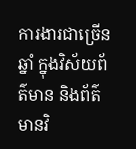ការងារជាច្រើនឆ្នាំ ក្នុងវិស័យព័ត៌មាន និងព័ត៌មានវិ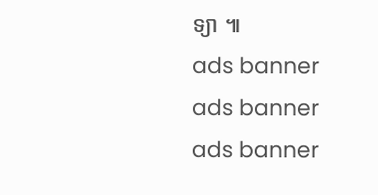ទ្យា ៕
ads banner
ads banner
ads banner